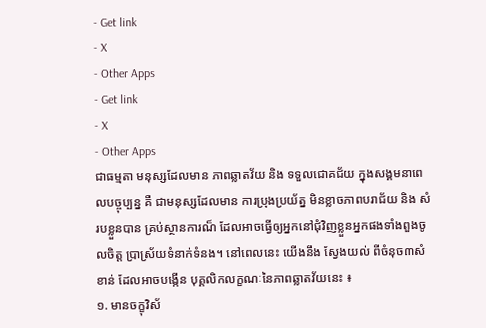- Get link
- X
- Other Apps
- Get link
- X
- Other Apps
ជាធម្មតា មនុស្សដែលមាន ភាពឆ្លាតវ័យ និង ទទួលជោគជ័យ ក្នុងសង្គមនាពេលបច្ចុប្បន្ន គឺ ជាមនុស្សដែលមាន ការប្រុងប្រយ័ត្ន មិនខ្លាចភាពបរាជ័យ និង សំរបខ្លួនបាន គ្រប់ស្ថានការណ៏ ដែលអាចធ្វើឲ្យអ្នកនៅជុំវិញខ្លួនអ្នកផងទាំងពួងចូលចិត្ត ប្រាស្រ័យទំនាក់ទំនង។ នៅពេលនេះ យើងនឹង ស្វែងយល់ ពីចំនុច៣សំខាន់ ដែលអាចបង្កើន បុគ្គលិកលក្ខណៈនៃភាពឆ្លាតវ័យនេះ ៖
១. មានចក្ខុវិស័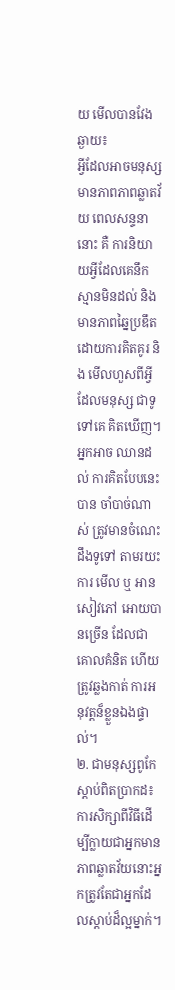យ មើលបានវែងឆ្ងាយ៖
អ្វីដែលអាចមនុស្សមានភាពភាពឆ្លាតវ័យ ពេលសន្ទនានោះ គឺ ការនិយាយអ្វីដែលគេនឹកស្មានមិនដល់ និង មានភាពឆ្នៃប្រឌឹត ដោយការគិតគូរ និង មើលហួសពីអ្វីដែលមនុស្ស ជាទូទៅគេ គិតឃើញ។ អ្នកអាច ឈានដល់ ការគិតបែបនេះបាន ចាំបាច់ណាស់ ត្រូវមានចំណេះដឹងទូទៅ តាមរយះការ មើល ឬ អាន សៀវភៅ អោយបានច្រើន ដែលជាគោលគំនិត ហើយត្រូវឆ្លងកាត់ ការអនុវត្តន៏ខ្លួនឯងផ្ទាល់។
២. ជាមនុស្សពូកែ ស្តាប់ពិតប្រាកដ៖
ការសិក្សាពីវិធីដើម្បីក្លាយជាអ្នកមានភាពឆ្លាតវ័យនោះអ្នកត្រូវតែជាអ្នកដែលស្តាប់ដ៏ល្អម្នាក់។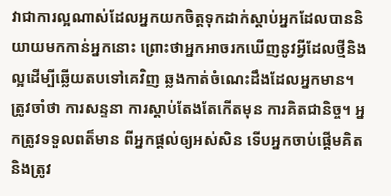វាជាការល្អណាស់ដែលអ្នកយកចិត្តទុកដាក់ស្តាប់អ្នកដែលបាននិយាយមកកាន់អ្នកនោះ ព្រោះថាអ្នកអាចរកឃើញនូវអ្វីដែលថ្មីនិងល្អដើម្បីឆ្លើយតបទៅគេវិញ ឆ្លងកាត់ចំណេះដឹងដែលអ្នកមាន។ ត្រូវចាំថា ការសន្ទនា ការស្តាប់តែងតែកើតមុន ការគិតជានិច្ច។ អ្នកត្រូវទទួលពត៏មាន ពីអ្នកផ្តល់ឲ្យអស់សិន ទើបអ្នកចាប់ផ្តើមគិត និងត្រូវ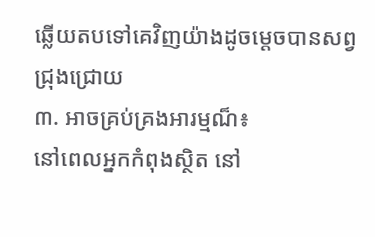ឆ្លើយតបទៅគេវិញយ៉ាងដូចម្តេចបានសព្វជ្រុងជ្រោយ
៣. អាចគ្រប់គ្រងអារម្មណ៏៖
នៅពេលអ្នកកំពុងស្ថិត នៅ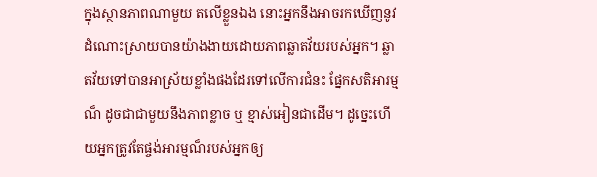ក្នុងស្ថានភាពណាមួយ តលើខ្លួនឯង នោះអ្នកនឹងអាចរកឃើញនូវដំណោះស្រាយបានយ៉ាងងាយដោយភាពឆ្លាតវ័យរបស់អ្នក។ ឆ្លាតវ័យទៅបានអាស្រ័យខ្លាំងផងដែរទៅលើការជំនះ ផ្នែកសតិអារម្មណ៏ ដូចជាជាមួយនឹងភាពខ្លាច ឬ ខ្មាស់អៀនជាដើម។ ដូច្នេះហើយអ្នកត្រូវតែផ្ចង់អារម្មណ៏របស់អ្នកឲ្យ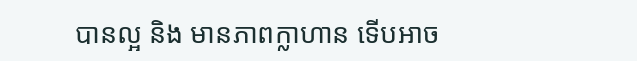បានល្អ និង មានភាពក្លាហាន ទើបអាច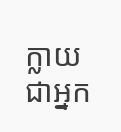ក្លាយជាអ្នក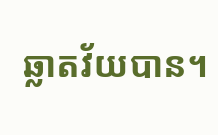ឆ្លាតវ័យបាន។